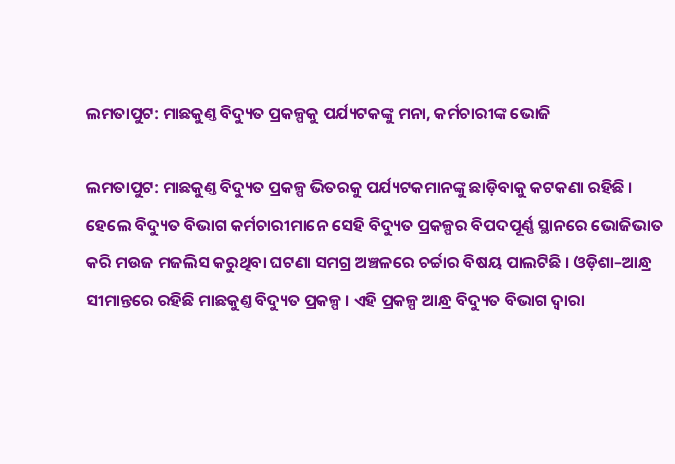ଲମତାପୁଟ: ମାଛକୁଣ୍ତ ବିଦ୍ୟୁତ ପ୍ରକଳ୍ପକୁ ପର୍ଯ୍ୟଟକଙ୍କୁ ମନା, କର୍ମଚାରୀଙ୍କ ଭୋଜି

ଲମତାପୁଟ: ମାଛକୁଣ୍ତ ବିଦ୍ୟୁତ ପ୍ରକଳ୍ପ ଭିତରକୁ ପର୍ଯ୍ୟଟକମାନଙ୍କୁ ଛାଡ଼ିବାକୁ କଟକଣା ରହିଛି । ହେଲେ ବିଦ୍ୟୁତ ବିଭାଗ କର୍ମଚାରୀମାନେ ସେହି ବିଦ୍ୟୁତ ପ୍ରକଳ୍ପର ବିପଦପୂର୍ଣ୍ଣ ସ୍ଥାନରେ ଭୋଜିଭାତ କରି ମଉଜ ମଜଲିସ କରୁଥିବା ଘଟଣା ସମଗ୍ର ଅଞ୍ଚଳରେ ଚର୍ଚ୍ଚାର ବିଷୟ ପାଲଟିଛି । ଓଡ଼ିଶା–ଆନ୍ଧ୍ର ସୀମାନ୍ତରେ ରହିଛି ମାଛକୁଣ୍ତ ବିଦ୍ୟୁତ ପ୍ରକଳ୍ପ । ଏହି ପ୍ରକଳ୍ପ ଆନ୍ଧ୍ର ବିଦ୍ୟୁତ ବିଭାଗ ଦ୍ବାରା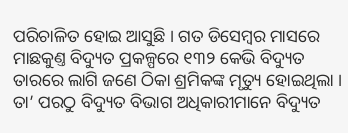ପରିଚାଳିତ ହୋଇ ଆସୁଛି । ଗତ ଡିସେମ୍ବର ମାସରେ ମାଛକୁଣ୍ତ ବିଦ୍ୟୁତ ପ୍ରକଳ୍ପରେ ୧୩୨ କେଭି ବିଦ୍ୟୁତ ତାରରେ ଲାଗି ଜଣେ ଠିକା ଶ୍ରମିକଙ୍କ ମୃତ୍ୟୁ ହୋଇଥିଲା । ତା’ ପରଠୁ ବିଦ୍ୟୁତ ବିଭାଗ ଅଧିକାରୀମାନେ ବିଦ୍ୟୁତ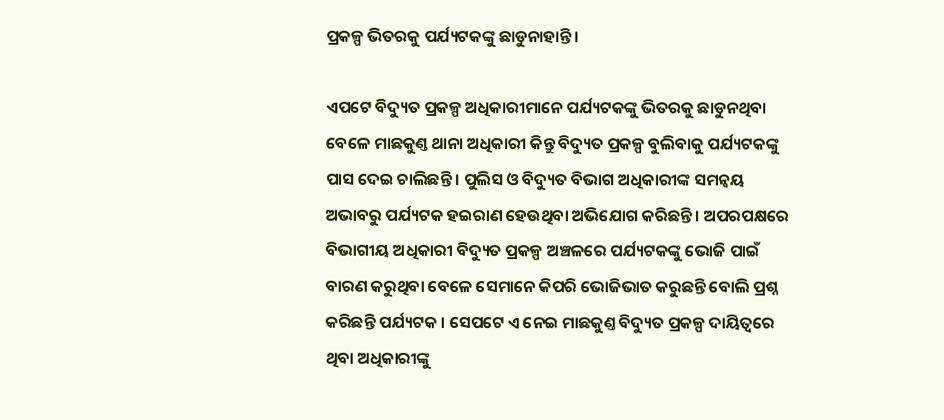ପ୍ରକଳ୍ପ ଭିତରକୁ ପର୍ଯ୍ୟଟକଙ୍କୁ ଛାଡୁନାହାନ୍ତି ।

ଏପଟେ ବିଦ୍ୟୁତ ପ୍ରକଳ୍ପ ଅଧିକାରୀମାନେ ପର୍ଯ୍ୟଟକଙ୍କୁ ଭିତରକୁ ଛାଡୁନଥିବା ବେଳେ ମାଛକୁଣ୍ତ ଥାନା ଅଧିକାରୀ କିନ୍ତୁ ବିଦ୍ୟୁତ ପ୍ରକଳ୍ପ ବୁଲିବାକୁ ପର୍ଯ୍ୟଟକଙ୍କୁ ପାସ ଦେଇ ଚାଲିଛନ୍ତି । ପୁଲିସ ଓ ବିଦ୍ୟୁତ ବିଭାଗ ଅଧିକାରୀଙ୍କ ସମନ୍ବୟ ଅଭାବରୁ ପର୍ଯ୍ୟଟକ ହଇରାଣ ହେଉଥିବା ଅଭିଯୋଗ କରିଛନ୍ତି । ଅପରପକ୍ଷରେ ବିଭାଗୀୟ ଅଧିକାରୀ ବିଦ୍ୟୁତ ପ୍ରକଳ୍ପ ଅଞ୍ଚଳରେ ପର୍ଯ୍ୟଟକଙ୍କୁ ଭୋଜି ପାଇଁ ବାରଣ କରୁଥିବା ବେଳେ ସେମାନେ କିପରି ଭୋଜିଭାତ କରୁଛନ୍ତି ବୋଲି ପ୍ରଶ୍ନ କରିଛନ୍ତି ପର୍ଯ୍ୟଟକ । ସେପଟେ ଏ ନେଇ ମାଛକୁଣ୍ତ ବିଦ୍ୟୁତ ପ୍ରକଳ୍ପ ଦାୟିତ୍ବରେ ଥିବା ଅଧିକାରୀଙ୍କୁ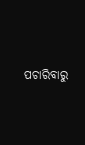ପଚାରିବାରୁ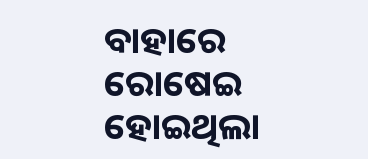ବାହାରେ ରୋଷେଇ ହୋଇଥିଲା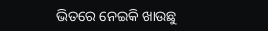ଭିତରେ ନେଇକି ଖାଉଛୁ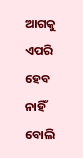ଆଗକୁ ଏପରି ହେବ ନାହିଁ ବୋଲି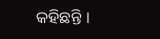କହିଛନ୍ତି ।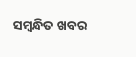ସମ୍ବନ୍ଧିତ ଖବର